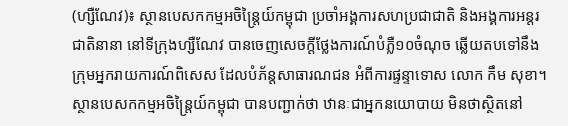(ហ្សឺណែវ)៖ ស្ថានបេសកកម្មអចិន្ត្រៃយ៍កម្ពុជា ប្រចាំអង្គការសហប្រជាជាតិ និងអង្គការអន្តរជាតិនានា នៅទីក្រុងហ្សឺណែវ បានចេញសេចក្តីថ្លែងការណ៍បំភ្លឺ១០ចំណុច ឆ្លើយតបទៅនឹង ក្រុមអ្នករាយការណ៍ពិសេស ដែលបំភ័ន្តសាធារណជន អំពីការផ្ទន្ទាទោស លោក កឹម សុខា។
ស្ថានបេសកកម្មអចិន្ត្រៃយ៍កម្ពុជា បានបញ្ជាក់ថា ឋានៈជាអ្នកនយោបាយ មិនថាស្ថិតនៅ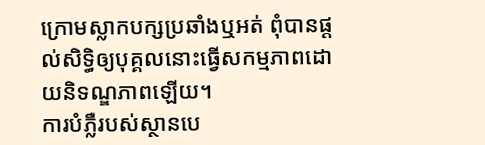ក្រោមស្លាកបក្សប្រឆាំងឬអត់ ពុំបានផ្តល់សិទ្ធិឲ្យបុគ្គលនោះធ្វើសកម្មភាពដោយនិទណ្ឌភាពឡើយ។
ការបំភ្លឺរបស់ស្ថានបេ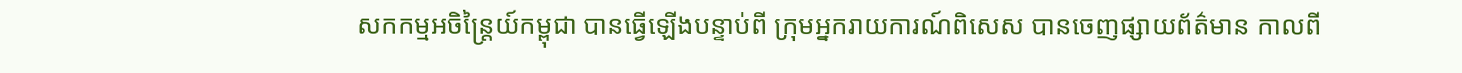សកកម្មអចិន្ត្រៃយ៍កម្ពុជា បានធ្វើឡើងបន្ទាប់ពី ក្រុមអ្នករាយការណ៍ពិសេស បានចេញផ្សាយព័ត៌មាន កាលពី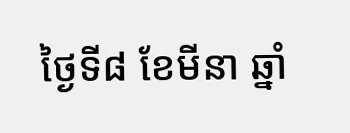ថ្ងៃទី៨ ខែមីនា ឆ្នាំ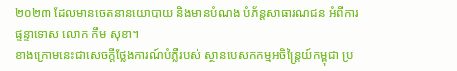២០២៣ ដែលមានចេតនានយោបាយ និងមានបំណង បំភ័ន្តសាធារណជន អំពីការផ្ទន្ទាទោស លោក កឹម សុខា។
ខាងក្រោមនេះជាសេចក្តីថ្លែងការណ៍បំភ្លឺរបស់ ស្ថានបេសកកម្មអចិន្ត្រៃយ៍កម្ពុជា ប្រ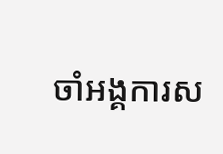ចាំអង្គការស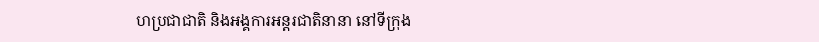ហប្រជាជាតិ និងអង្គការអន្តរជាតិនានា នៅទីក្រុង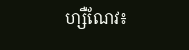ហ្សឺណែវ៖